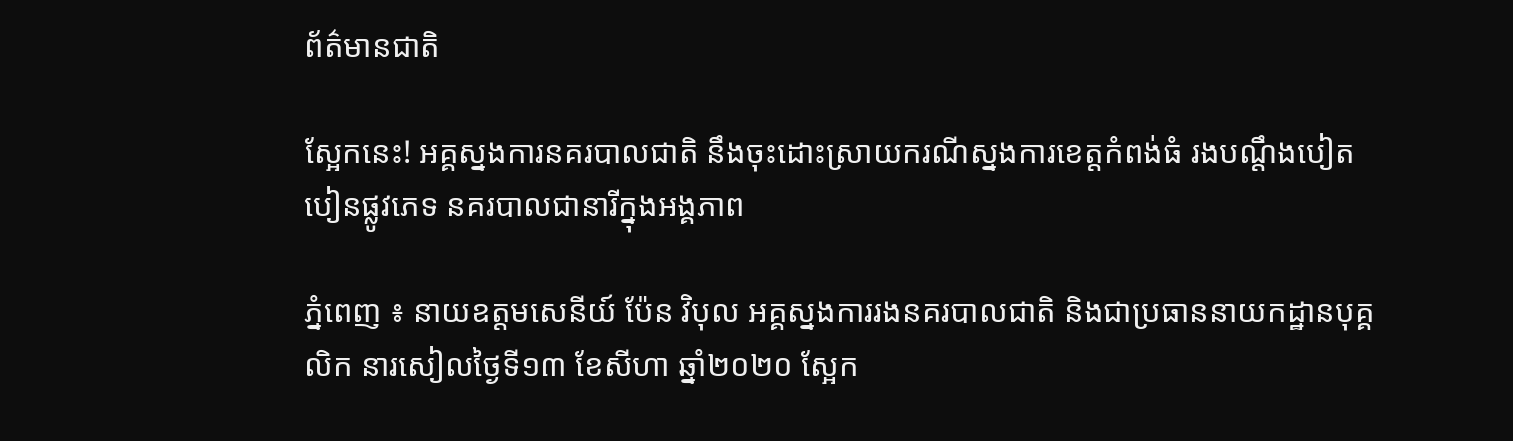ព័ត៌មានជាតិ

ស្អែកនេះ! អគ្គស្នងការនគរបាលជាតិ នឹងចុះដោះស្រាយករណីស្នងការខេត្តកំពង់ធំ រងបណ្ដឹងបៀតបៀនផ្លូវភេទ នគរបាលជានារីក្នុងអង្គភាព

ភ្នំពេញ ៖ នាយឧត្តមសេនីយ៍ ប៉ែន វិបុល អគ្គស្នងការរងនគរបាលជាតិ និងជាប្រធាននាយកដ្ឋានបុគ្គលិក នារសៀលថ្ងៃទី១៣ ខែសីហា ឆ្នាំ២០២០ ស្អែក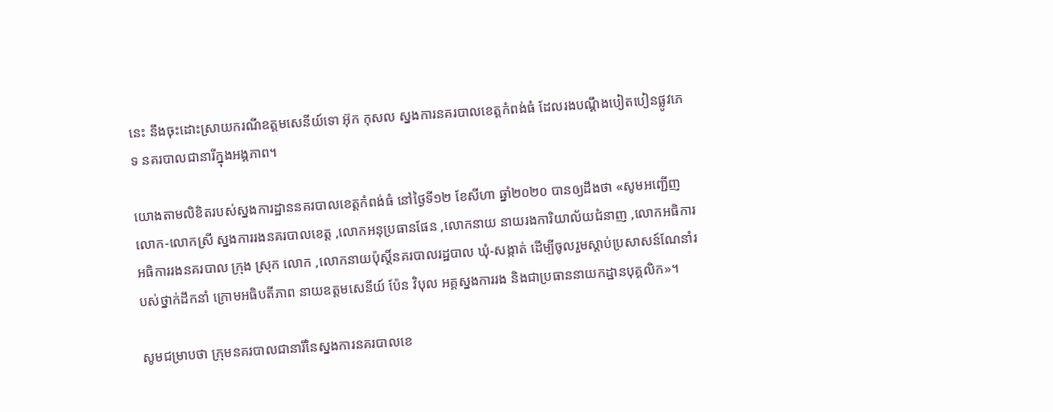នេះ នឹងចុះដោះស្រាយករណីឧត្តមសេនីយ៍ទោ អ៊ុក កុសល ស្នងការនគរបាលខេត្តកំពង់ធំ ដែលរងបណ្ដឹងបៀតបៀនផ្លូវភេទ នគរបាលជានារីក្នុងអង្គភាព។

យោងតាមលិខិតរបស់ស្នងការដ្ឋាននគរបាលខេត្តកំពង់ធំ នៅថ្ងៃទី១២ ខែសីហា ឆ្នាំ២០២០ បានឲ្យដឹងថា «សូមអញ្ជើញ លោក-លោកស្រី ស្នងការរងនគរបាលខេត្ត ,លោកអនុប្រធានផែន ,លោកនាយ នាយរងការិយាល័យជំនាញ ,លោកអធិការ អធិការរងនគរបាល ក្រុង ស្រុក លោក ,លោកនាយប៉ុស្ដិ៍នគរបាលរដ្ឋបាល ឃុំ-សង្កាត់ ដើម្បីចូលរួមស្ដាប់ប្រសាសន៍ណែនាំរបស់ថ្នាក់ដឹកនាំ ក្រោមអធិបតីភាព នាយឧត្តមសេនីយ៍ ប៉ែន វិបុល អគ្គស្នងការរង និងជាប្រធាននាយកដ្ឋានបុគ្គលិក»។

សូមជម្រាបថា ក្រុមនគរបាលជានារីនៃស្នងការនគរបាលខេ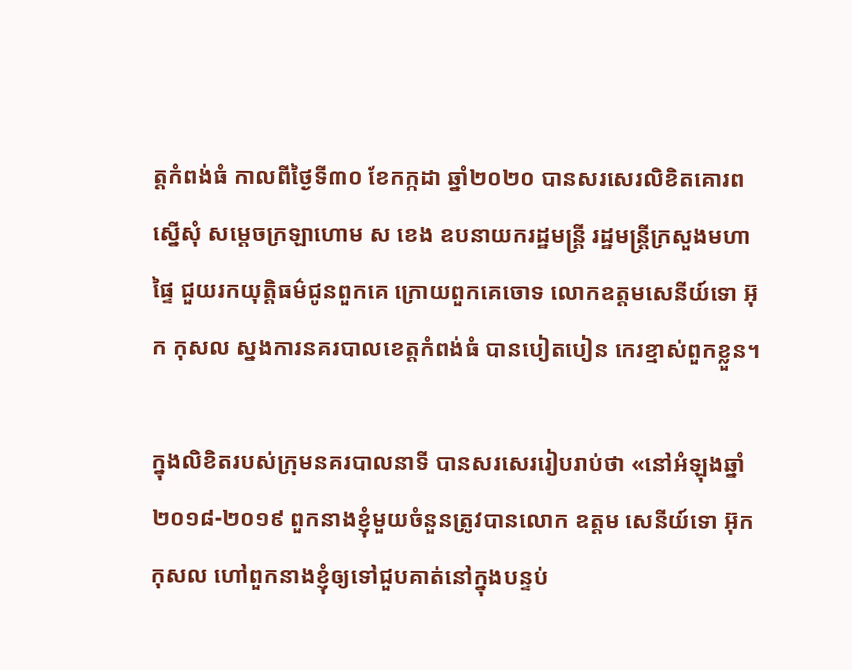ត្តកំពង់ធំ កាលពីថ្ងៃទី៣០ ខែកក្កដា ឆ្នាំ២០២០ បានសរសេរលិខិតគោរពស្នើសុំ សម្ដេចក្រឡាហោម ស ខេង ឧបនាយករដ្ឋមន្ដ្រី រដ្ឋមន្ដ្រីក្រសួងមហាផ្ទៃ ជួយរកយុត្តិធម៌ជូនពួកគេ ក្រោយពួកគេចោទ លោកឧត្តមសេនីយ៍ទោ អ៊ុក កុសល ស្នងការនគរបាលខេត្តកំពង់ធំ បានបៀតបៀន កេរខ្មាស់ពួកខ្លួន។

ក្នុងលិខិតរបស់ក្រុមនគរបាលនាទី បានសរសេររៀបរាប់ថា «នៅអំឡុងឆ្នាំ២០១៨-២០១៩ ពួកនាងខ្ញុំមួយចំនួនត្រូវបានលោក ឧត្តម សេនីយ៍ទោ អ៊ុក កុសល ហៅពួកនាងខ្ញុំឲ្យទៅជួបគាត់នៅក្នុងបន្ទប់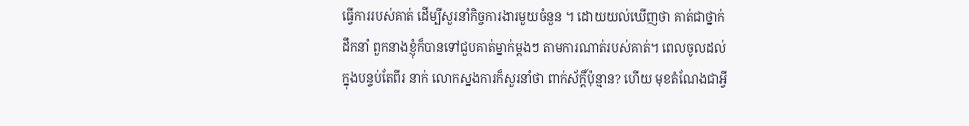ធ្វើការរបស់គាត់ ដើម្បីសួរនាំកិច្ចការងារមួយចំនួន ។ ដោយយល់ឃើញថា គាត់ជាថ្នាក់ដឹកនាំ ពួកនាងខ្ញុំក៏បានទៅជួបគាត់ម្នាក់ម្ដងៗ តាមការណាត់របស់គាត់។ ពេលចូលដល់ក្នុងបន្ទប់តែពីរ នាក់ លោកស្នងការក៏សួរនាំថា ពាក់ស័ក្ដិ៍ប៉ុន្មាន? ហើយ មុខតំណែងជាអ្វី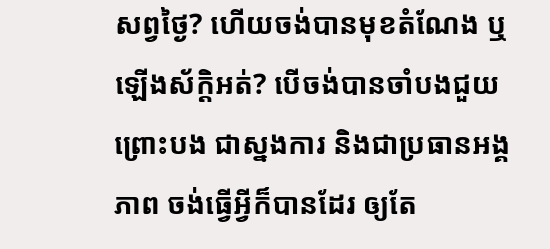សព្វថ្ងៃ? ហើយចង់បានមុខតំណែង ឬឡើងស័ក្តិអត់? បើចង់បានចាំបងជួយ ព្រោះបង ជាស្នងការ និងជាប្រធានអង្គភាព ចង់ធ្វើអ្វីក៏បានដែរ ឲ្យតែ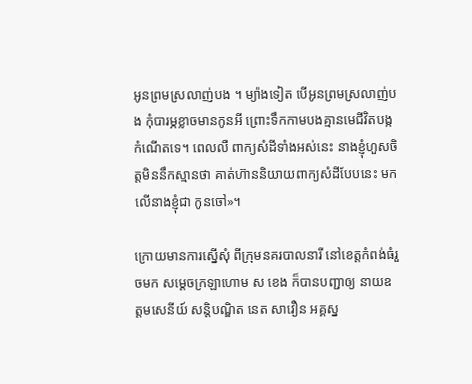អូនព្រមស្រលាញ់បង ។ ម្យ៉ាងទៀត បើអូនព្រមស្រលាញ់បង កុំបារម្ភខ្លាចមានកូនអី ព្រោះទឹកកាមបងគ្មានមេជីវិតបង្កកំណើតទេ។ ពេលលឺ ពាក្យសំដីទាំងអស់នេះ នាងខ្ញុំហួសចិត្តមិននឹកស្មានថា គាត់ហ៊ាននិយាយពាក្យសំដីបែបនេះ មកលើនាងខ្ញុំជា កូនចៅ»។

ក្រោយមានការស្នើសុំ ពីក្រុមនគរបាលនារី នៅខេត្តកំពង់ធំរួចមក សម្ដេចក្រឡាហោម ស ខេង ក៏បានបញ្ជាឲ្យ នាយឧត្តមសេនីយ៍ សន្តិបណ្ឌិត នេត សាវឿន អគ្គស្ន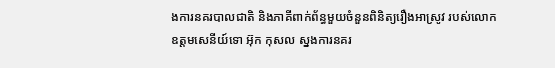ងការនគរបាលជាតិ និងភាគីពាក់ព័ន្ធមួយចំនួនពិនិត្យរឿងអាស្រូវ របស់លោកឧត្តមសេនីយ៍ទោ អ៊ុក កុសល ស្នងការនគរ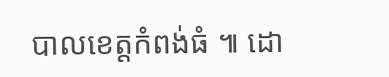បាលខេត្តកំពង់ធំ ៕ ដោ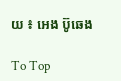យ ៖ អេង ប៊ូឆេង

To Top